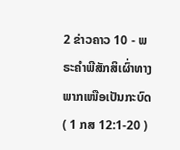2 ຂ່າວຄາວ 10 - ພຣະຄຳພີສັກສິເຜົ່າທາງພາກເໜືອເປັນກະບົດ ( 1 ກສ 12:1-20 )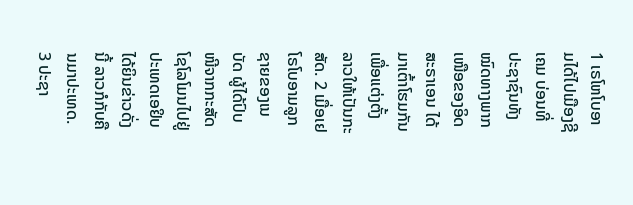1 ເຣໂຫໂບອາມໄດ້ໄປເມືອງຊີເຄມ ບ່ອນທີ່ປະຊາຊົນທັງໝົດທາງພາກເໜືອຂອງອິດສະຣາເອນ ໄດ້ມາເຕົ້າໂຮມກັນເພື່ອແຕ່ງຕັ້ງລາວໃຫ້ເປັນກະສັດ. 2 ເມື່ອເຢໂຣໂບອາມລູກຊາຍຂອງເນບັດ ຜູ້ໄດ້ປົບໜີຈາກກະສັດໂຊໂລໂມນໄປຢູ່ປະເທດເອຢິບໄດ້ຍິນຂ່າວດັ່ງນີ້ ລາວກໍກັບຄືນມາປະເທດ. 3 ປະຊາ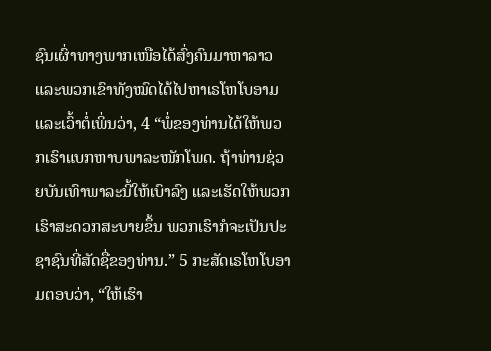ຊົນເຜົ່າທາງພາກເໜືອໄດ້ສົ່ງຄົນມາຫາລາວ ແລະພວກເຂົາທັງໝົດໄດ້ໄປຫາເຣໂຫໂບອາມ ແລະເວົ້າຕໍ່ເພິ່ນວ່າ, 4 “ພໍ່ຂອງທ່ານໄດ້ໃຫ້ພວກເຮົາແບກຫາບພາລະໜັກໂພດ. ຖ້າທ່ານຊ່ວຍບັນເທົາພາລະນີ້ໃຫ້ເບົາລົງ ແລະເຮັດໃຫ້ພວກເຮົາສະດວກສະບາຍຂຶ້ນ ພວກເຮົາກໍຈະເປັນປະຊາຊົນທີ່ສັດຊື່ຂອງທ່ານ.” 5 ກະສັດເຣໂຫໂບອາມຕອບວ່າ, “ໃຫ້ເຮົາ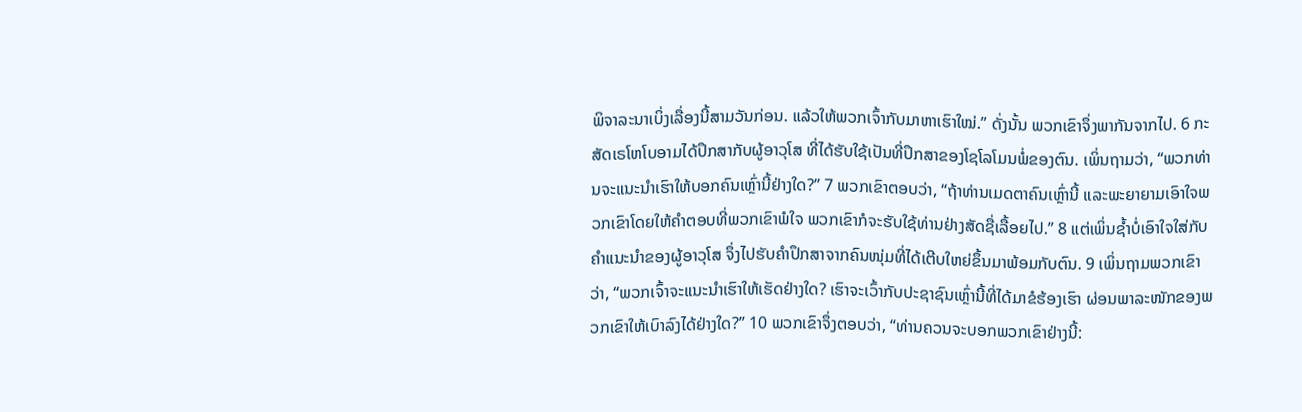ພິຈາລະນາເບິ່ງເລື່ອງນີ້ສາມວັນກ່ອນ. ແລ້ວໃຫ້ພວກເຈົ້າກັບມາຫາເຮົາໃໝ່.” ດັ່ງນັ້ນ ພວກເຂົາຈຶ່ງພາກັນຈາກໄປ. 6 ກະສັດເຣໂຫໂບອາມໄດ້ປຶກສາກັບຜູ້ອາວຸໂສ ທີ່ໄດ້ຮັບໃຊ້ເປັນທີ່ປຶກສາຂອງໂຊໂລໂມນພໍ່ຂອງຕົນ. ເພິ່ນຖາມວ່າ, “ພວກທ່ານຈະແນະນຳເຮົາໃຫ້ບອກຄົນເຫຼົ່ານີ້ຢ່າງໃດ?” 7 ພວກເຂົາຕອບວ່າ, “ຖ້າທ່ານເມດຕາຄົນເຫຼົ່ານີ້ ແລະພະຍາຍາມເອົາໃຈພວກເຂົາໂດຍໃຫ້ຄຳຕອບທີ່ພວກເຂົາພໍໃຈ ພວກເຂົາກໍຈະຮັບໃຊ້ທ່ານຢ່າງສັດຊື່ເລື້ອຍໄປ.” 8 ແຕ່ເພິ່ນຊໍ້າບໍ່ເອົາໃຈໃສ່ກັບຄຳແນະນຳຂອງຜູ້ອາວຸໂສ ຈຶ່ງໄປຮັບຄຳປຶກສາຈາກຄົນໜຸ່ມທີ່ໄດ້ເຕີບໃຫຍ່ຂຶ້ນມາພ້ອມກັບຕົນ. 9 ເພິ່ນຖາມພວກເຂົາວ່າ, “ພວກເຈົ້າຈະແນະນຳເຮົາໃຫ້ເຮັດຢ່າງໃດ? ເຮົາຈະເວົ້າກັບປະຊາຊົນເຫຼົ່ານີ້ທີ່ໄດ້ມາຂໍຮ້ອງເຮົາ ຜ່ອນພາລະໜັກຂອງພວກເຂົາໃຫ້ເບົາລົງໄດ້ຢ່າງໃດ?” 10 ພວກເຂົາຈຶ່ງຕອບວ່າ, “ທ່ານຄວນຈະບອກພວກເຂົາຢ່າງນີ້: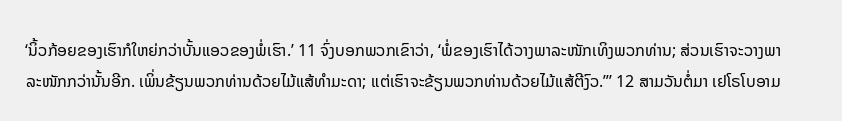‘ນິ້ວກ້ອຍຂອງເຮົາກໍໃຫຍ່ກວ່າບັ້ນແອວຂອງພໍ່ເຮົາ.’ 11 ຈົ່ງບອກພວກເຂົາວ່າ, ‘ພໍ່ຂອງເຮົາໄດ້ວາງພາລະໜັກເທິງພວກທ່ານ; ສ່ວນເຮົາຈະວາງພາລະໜັກກວ່ານັ້ນອີກ. ເພິ່ນຂ້ຽນພວກທ່ານດ້ວຍໄມ້ແສ້ທຳມະດາ; ແຕ່ເຮົາຈະຂ້ຽນພວກທ່ານດ້ວຍໄມ້ແສ້ຕີງົວ.”’ 12 ສາມວັນຕໍ່ມາ ເຢໂຣໂບອາມ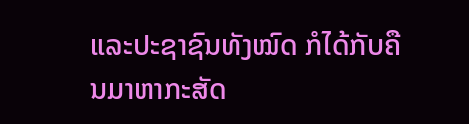ແລະປະຊາຊົນທັງໝົດ ກໍໄດ້ກັບຄືນມາຫາກະສັດ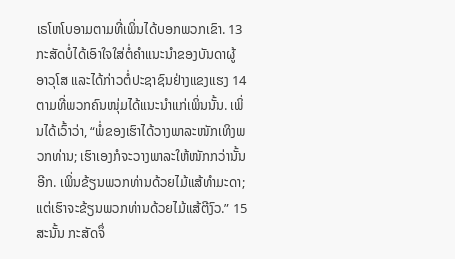ເຣໂຫໂບອາມຕາມທີ່ເພິ່ນໄດ້ບອກພວກເຂົາ. 13 ກະສັດບໍ່ໄດ້ເອົາໃຈໃສ່ຕໍ່ຄຳແນະນຳຂອງບັນດາຜູ້ອາວຸໂສ ແລະໄດ້ກ່າວຕໍ່ປະຊາຊົນຢ່າງແຂງແຮງ 14 ຕາມທີ່ພວກຄົນໜຸ່ມໄດ້ແນະນຳແກ່ເພິ່ນນັ້ນ. ເພິ່ນໄດ້ເວົ້າວ່າ, “ພໍ່ຂອງເຮົາໄດ້ວາງພາລະໜັກເທິງພວກທ່ານ; ເຮົາເອງກໍຈະວາງພາລະໃຫ້ໜັກກວ່ານັ້ນອີກ. ເພິ່ນຂ້ຽນພວກທ່ານດ້ວຍໄມ້ແສ້ທຳມະດາ; ແຕ່ເຮົາຈະຂ້ຽນພວກທ່ານດ້ວຍໄມ້ແສ້ຕີງົວ.” 15 ສະນັ້ນ ກະສັດຈຶ່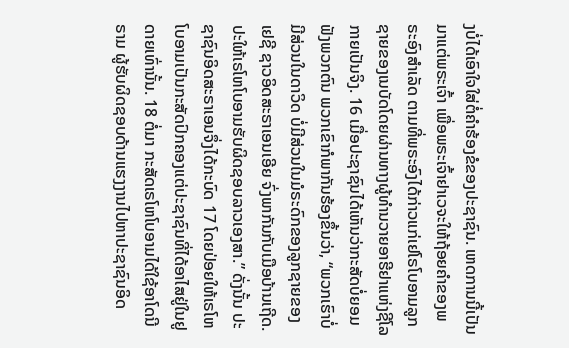ງບໍ່ໄດ້ເອົາໃຈໃສ່ຕໍ່ຄຳຮ້ອງຂໍຂອງປະຊາຊົນ. ເຫດການນີ້ເປັນມາແຕ່ພຣະເຈົ້າ ເພື່ອພຣະເຈົ້າຢາເວຈະໃຫ້ຖ້ອຍຄຳຂອງພຣະອົງສຳເລັດ ຕາມທີ່ພຣະອົງໄດ້ກ່າວແກ່ເຢໂຣໂບອາມລູກຊາຍຂອງເນບັດໂດຍຜ່ານທາງຜູ້ທຳນວາຍອາຮີຢາແຫ່ງຊີໂລກາຍເປັນຈິງ. 16 ເມື່ອປະຊາຊົນໄດ້ເຫັນວ່າກະສັດບໍ່ຍອມຟັງພວກຕົນ ພວກເຂົາກໍພາກັນຮ້ອງຂຶ້ນວ່າ, “ພວກເຮົາບໍ່ມີສ່ວນໃນດາວິດ ບໍ່ມີສ່ວນໃນມໍຣະດົກຂອງລູກຊາຍຂອງເຢຊີ ຊາວອິດສະຣາເອນເອີຍ ຈົ່ງພາກັນກັບເມືອບ້ານເຖີດ. ປະໃຫ້ເຣໂຫໂບອາມຮັບຜິດຊອບລາວເອງສາ.” ດັ່ງນັ້ນ ປະຊາຊົນອິດສະຣາເອນຈຶ່ງໄດ້ກະບົດ 17 ໂດຍປ່ອຍໃຫ້ເຣໂຫໂບອາມເປັນກະສັດປົກຄອງແຕ່ປະຊາຊົນທີ່ໄດ້ອາໄສຢູ່ໃນຢູດາຍເທົ່ານັ້ນ. 18 ຕໍ່ມາ ກະສັດເຣໂຫໂບອາມໄດ້ໃຊ້ອາໂດນີຣາມ ຜູ້ຮັບຜິດຊອບດ້ານແຮງງານໄປຫາປະຊາຊົນອິດ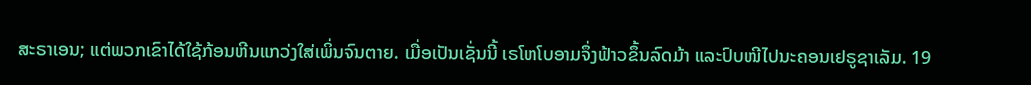ສະຣາເອນ; ແຕ່ພວກເຂົາໄດ້ໃຊ້ກ້ອນຫີນແກວ່ງໃສ່ເພິ່ນຈົນຕາຍ. ເມື່ອເປັນເຊັ່ນນີ້ ເຣໂຫໂບອາມຈຶ່ງຟ້າວຂຶ້ນລົດມ້າ ແລະປົບໜີໄປນະຄອນເຢຣູຊາເລັມ. 19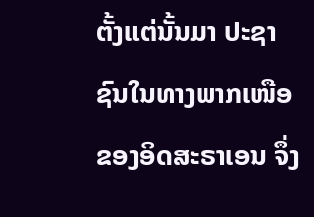ຕັ້ງແຕ່ນັ້ນມາ ປະຊາຊົນໃນທາງພາກເໜືອຂອງອິດສະຣາເອນ ຈຶ່ງ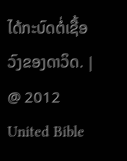ໄດ້ກະບົດຕໍ່ເຊື້ອວົງຂອງດາວິດ. |
@ 2012 United Bible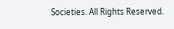Societies. All Rights Reserved.